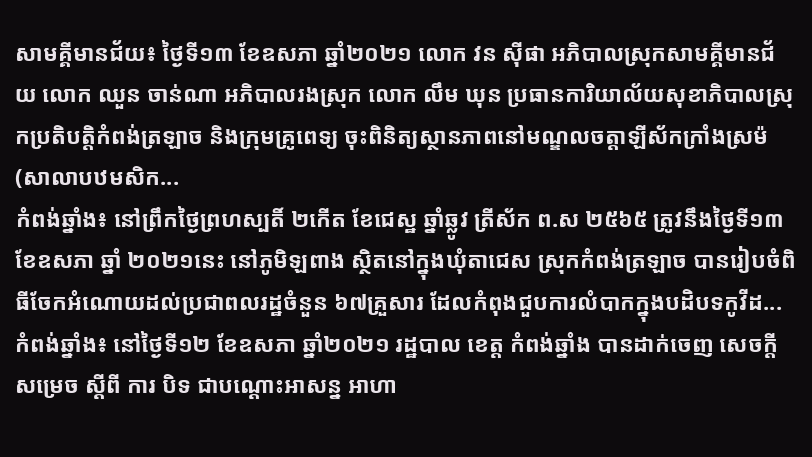សាមគ្គីមានជ័យ៖ ថ្ងៃទី១៣ ខែឧសភា ឆ្នាំ២០២១ លោក វន ស៊ីផា អភិបាលស្រុកសាមគ្គីមានជ័យ លោក ឈួន ចាន់ណា អភិបាលរងស្រុក លោក លឹម ឃុន ប្រធានការិយាល័យសុខាភិបាលស្រុកប្រតិបត្តិកំពង់ត្រឡាច និងក្រុមគ្រូពេទ្យ ចុះពិនិត្យស្ថានភាពនៅមណ្ឌលចត្តាឡីស័កក្រាំងស្រម៉ (សាលាបឋមសិក...
កំពង់ឆ្នាំង៖ នៅព្រឹកថ្ងៃព្រហស្បតិ៍ ២កើត ខែជេស្ឋ ឆ្នាំឆ្លូវ ត្រីស័ក ព.ស ២៥៦៥ ត្រូវនឹងថ្ងៃទី១៣ ខែឧសភា ឆ្នាំ ២០២១នេះ នៅភូមិឡពាង ស្ថិតនៅក្នុងឃុំតាជេស ស្រុកកំពង់ត្រឡាច បានរៀបចំពិធីចែកអំណោយដល់ប្រជាពលរដ្ឋចំនួន ៦៧គ្រួសារ ដែលកំពុងជួបការលំបាកក្នុងបដិបទកូវីដ...
កំពង់ឆ្នាំង៖ នៅថ្ងៃទី១២ ខែឧសភា ឆ្នាំ២០២១ រដ្ឋបាល ខេត្ត កំពង់ឆ្នាំង បានដាក់ចេញ សេចក្ដីសម្រេច ស្ដីពី ការ បិទ ជាបណ្ដោះអាសន្ន អាហា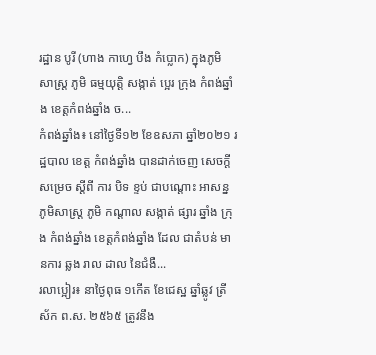រដ្ឋាន បូរី (ហាង កាហ្វេ បឹង កំប្លោក) ក្នុងភូមិ សាស្ត្រ ភូមិ ធម្មយុត្តិ សង្កាត់ ប្អេរ ក្រុង កំពង់ឆ្នាំង ខេត្តកំពង់ឆ្នាំង ច...
កំពង់ឆ្នាំង៖ នៅថ្ងៃទី១២ ខែឧសភា ឆ្នាំ២០២១ រដ្ឋបាល ខេត្ត កំពង់ឆ្នាំង បានដាក់ចេញ សេចក្ដីសម្រេច ស្ដីពី ការ បិទ ខ្ទប់ ជាបណ្ដោះ អាសន្ន ភូមិសាស្ត្រ ភូមិ កណ្ដាល សង្កាត់ ផ្សារ ឆ្នាំង ក្រុង កំពង់ឆ្នាំង ខេត្តកំពង់ឆ្នាំង ដែល ជាតំបន់ មានការ ឆ្លង រាល ដាល នៃជំងឺ...
រលាប្អៀរ៖ នាថ្ងៃពុធ ១កើត ខែជេស្ឋ ឆ្នាំឆ្លូវ ត្រីស័ក ព.ស. ២៥៦៥ ត្រូវនឹង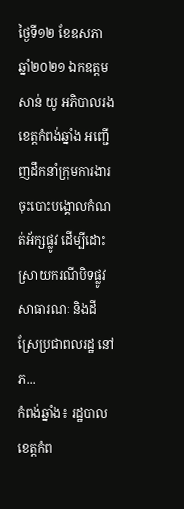ថ្ងៃទី១២ ខែឧសភា ឆ្នាំ២០២១ ឯកឧត្តម សាន់ យូ អភិបាលរងខេត្តកំពង់ឆ្នាំង អញ្ជើញដឹកនាំក្រុមការងារចុះបោះបង្គោលកំណត់អ័ក្សផ្លូវ ដើម្បីដោះស្រាយករណីបិទផ្លូវសាធារណៈ និងដីស្រែប្រជាពលរដ្ឋ នៅភ...
កំពង់ឆ្នាំង៖ រដ្ឋបាលខេត្តកំព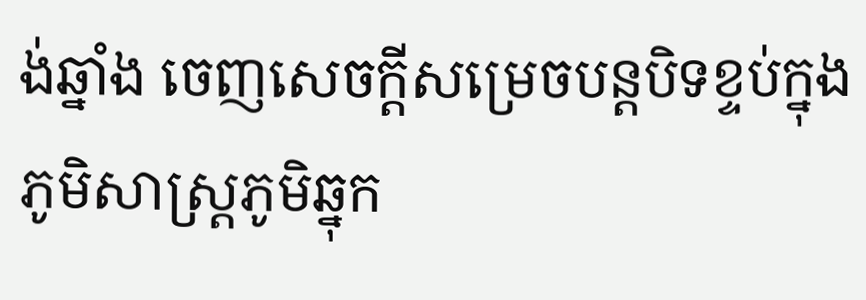ង់ឆ្នាំង ចេញសេចក្តីសម្រេចបន្តបិទខ្ទប់ក្នុងភូមិសាស្រ្តភូមិឆ្នុក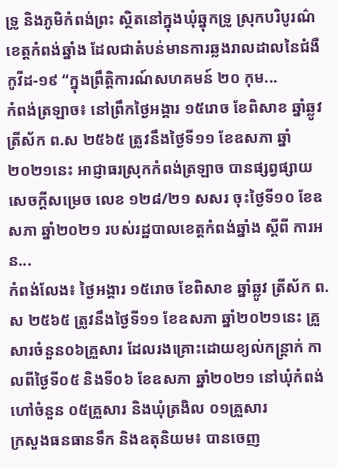ទ្រូ និងភូមិកំពង់ព្រះ ស្ថិតនៅក្នុងឃុំឆ្នុកទ្រូ ស្រុកបរិបូរណ៌ ខេត្តកំពង់ឆ្នាំង ដែលជាតំបន់មានការឆ្លងរាលដាលនៃជំងឺកូវីដ-១៩ “ក្នុងព្រឹត្តិការណ៍សហគមន៍ ២០ កុម...
កំពង់ត្រឡាច៖ នៅព្រឹកថ្ងៃអង្គារ ១៥រោច ខែពិសាខ ឆ្នាំឆ្លូវ ត្រីស័ក ព.ស ២៥៦៥ ត្រូវនឹងថ្ងៃទី១១ ខែឧសភា ឆ្នាំ២០២១នេះ អាជ្ញាធរស្រុកកំពង់ត្រឡាច បានផ្សព្វផ្សាយសេចក្តីសម្រេច លេខ ១២៨/២១ សសរ ចុះថ្ងៃទី១០ ខែឧសភា ឆ្នាំ២០២១ របស់រដ្ឋបាលខេត្តកំពង់ឆ្នាំង ស្តីពី ការអន...
កំពង់លែង៖ ថ្ងៃអង្គារ ១៥រោច ខែពិសាខ ឆ្នាំឆ្លូវ ត្រីស័ក ព.ស ២៥៦៥ ត្រូវនឹងថ្ងៃទី១១ ខែឧសភា ឆ្នាំ២០២១នេះ គ្រួសារចំនួន០៦គ្រួសារ ដែលរងគ្រោះដោយខ្យល់កន្ត្រាក់ កាលពីថ្ងៃទី០៥ និងទី០៦ ខែឧសភា ឆ្នាំ២០២១ នៅឃុំកំពង់ហៅចំនួន ០៥គ្រួសារ និងឃុំត្រងិល ០១គ្រួសារ
ក្រសួងធនធានទឹក និងឧតុនិយម៖ បានចេញ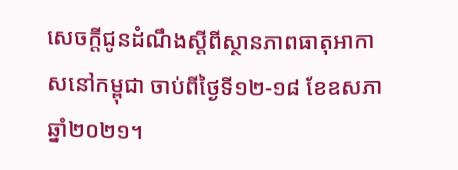សេចក្តីជូនដំណឹងស្តីពីស្ថានភាពធាតុអាកាសនៅកម្ពុជា ចាប់ពីថ្ងៃទី១២-១៨ ខែឧសភា ឆ្នាំ២០២១។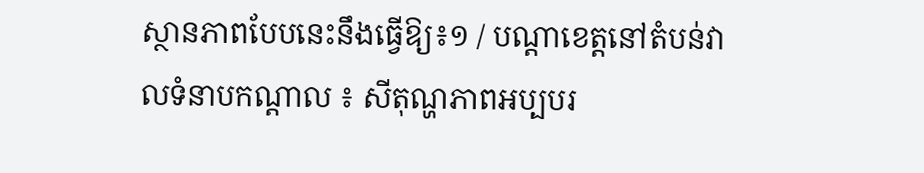ស្ថានភាពបែបនេះនឹងធ្វើឱ្យ៖១ / បណ្តាខេត្តនៅតំបន់វាលទំនាបកណ្តាល ៖ សីតុណ្ហភាពអប្បបរ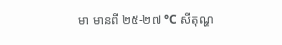មា មានពី ២៥-២៧ °C សីតុណ្ហ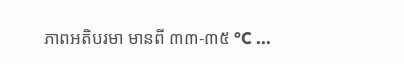ភាពអតិបរមា មានពី ៣៣-៣៥ °C ...